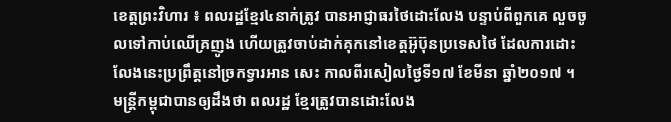ខេត្តព្រះវិហារ ៖ ពលរដ្ឋខ្មែរ៤នាក់ត្រូវ បានអាជ្ញាធរថៃដោះលែង បន្ទាប់ពីពួកគេ លួចចូលទៅកាប់ឈើគ្រញូង ហើយត្រូវចាប់ដាក់គុកនៅខេត្តអ៊ូប៊ុនប្រទេសថៃ ដែលការដោះលែងនេះប្រព្រឹត្តនៅច្រកទ្វារអាន សេះ កាលពីរសៀលថ្ងៃទី១៧ ខែមីនា ឆ្នាំ២០១៧ ។
មន្រ្តីកម្ពុជាបានឲ្យដឹងថា ពលរដ្ឋ ខ្មែរត្រូវបានដោះលែង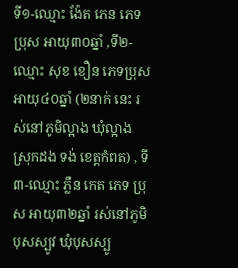ទី១-ឈ្មោះ ង៉ែត ភេន ភេទប្រុស អាយុ៣០ឆ្នាំ ,ទី២-ឈ្មោះ សុខ ខឿន ភេទប្រុស អាយុ៤០ឆ្នាំ (២នាក់ នេះ រស់នៅភូមិល្អាង ឃុំល្អាង ស្រុកដង ទង់ ខេត្តកំពត) , ទី៣-ឈ្មោះ ភ្លឺន កេត ភេទ ប្រុស អាយុ៣២ឆ្នាំ រស់នៅភូមិបុសស្បូវ ឃុំបុសស្បូ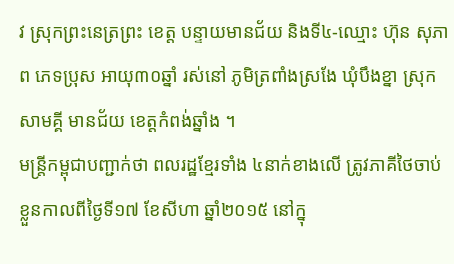វ ស្រុកព្រះនេត្រព្រះ ខេត្ត បន្ទាយមានជ័យ និងទី៤-ឈ្មោះ ហ៊ុន សុភាព ភេទប្រុស អាយុ៣០ឆ្នាំ រស់នៅ ភូមិត្រពាំងស្រងែ ឃុំបឹងខ្នា ស្រុកសាមគ្គី មានជ័យ ខេត្តកំពង់ឆ្នាំង ។
មន្រ្តីកម្ពុជាបញ្ជាក់ថា ពលរដ្ឋខ្មែរទាំង ៤នាក់ខាងលើ ត្រូវភាគីថៃចាប់ខ្លួនកាលពីថ្ងៃទី១៧ ខែសីហា ឆ្នាំ២០១៥ នៅក្នុ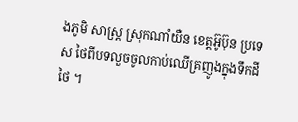ងភូមិ សាស្រ្ត ស្រុកណាំយឺន ខេត្តអ៊ូប៊ុន ប្រទេស ថៃពីបទលួចចូលកាប់ឈើគ្រញូងក្នុងទឹកដីថៃ ។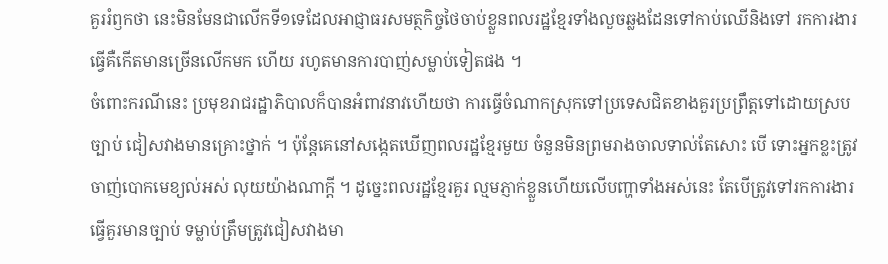គួររំឭកថា នេះមិនមែនជាលើកទី១ទេដែលអាជ្ញាធរសមត្ថកិច្ចថៃចាប់ខ្លួនពលរដ្ឋខ្មែរទាំងលួចឆ្លងដែនទៅកាប់ឈើនិងទៅ រកការងារធ្វើគឺកើតមានច្រើនលើកមក ហើយ រហូតមានការបាញ់សម្លាប់ទៀតផង ។
ចំពោះករណីនេះ ប្រមុខរាជរដ្ឋាភិបាលក៏បានអំពាវនាវហើយថា ការធ្វើចំណាកស្រុកទៅប្រទេសជិតខាងគួរប្រព្រឹត្តទៅដោយស្របច្បាប់ ជៀសវាងមានគ្រោះថ្នាក់ ។ ប៉ុន្តែគេនៅសង្កេតឃើញពលរដ្ឋខ្មែរមួយ ចំនួនមិនព្រមរាងចាលទាល់តែសោះ បើ ទោះអ្នកខ្លះត្រូវចាញ់បោកមេខ្យល់អស់ លុយយ៉ាងណាក្តី ។ ដូច្នេះពលរដ្ឋខ្មែរគួរ ល្មមភ្ញាក់ខ្លួនហើយលើបញ្ហាទាំងអស់នេះ តែបើត្រូវទៅរកការងារធ្វើគួរមានច្បាប់ ទម្លាប់ត្រឹមត្រូវជៀសវាងមា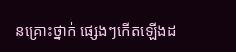នគ្រោះថ្នាក់ ផ្សេងៗកើតឡើងដ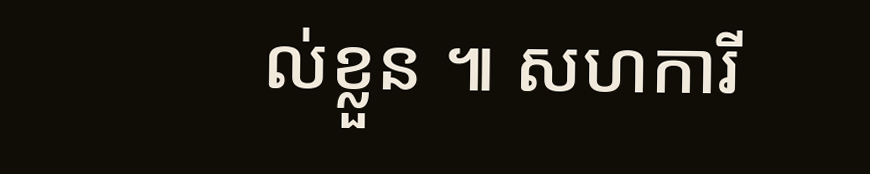ល់ខ្លួន ៕ សហការី